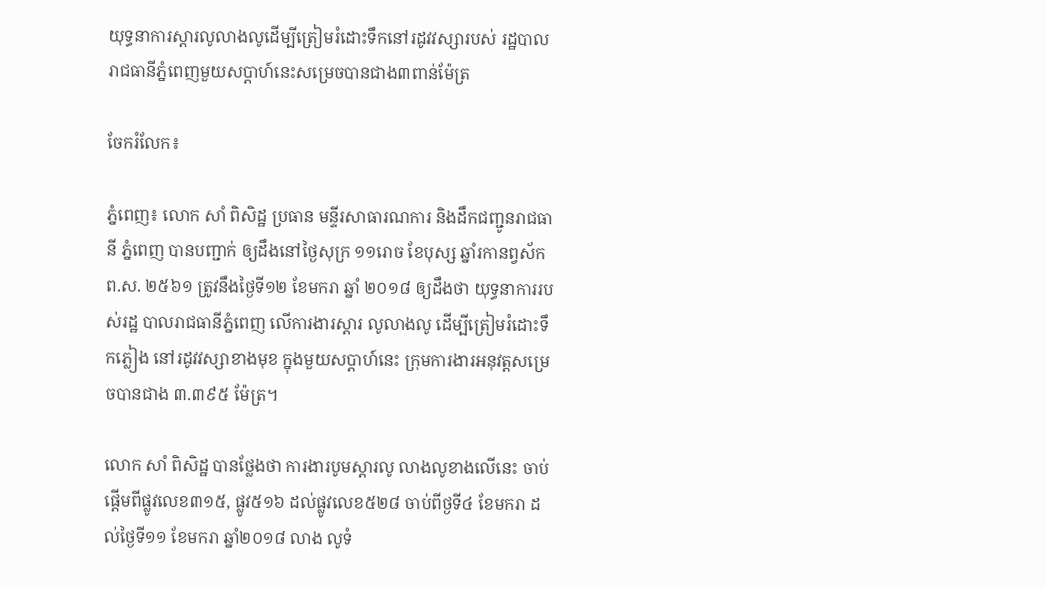យុទ្ធនាការស្តារលូលាងលូដើម្បីត្រៀមរំដោះទឹកនៅរដូវវស្សារបស់ រដ្ឋបាលរាជធានីភ្នំពេញមួយសប្តាហ៍នេះសម្រេចបានជាង៣ពាន់ម៉ែត្រ

ចែករំលែក៖

ភ្នំពេញ៖ លោក សាំ ពិសិដ្ឋ ប្រធាន មន្ទីរសាធារណការ និងដឹកជញ្ជូនរាជធានី ភ្នំពេញ បានបញ្ជាក់ ឲ្យដឹងនៅថ្ងៃសុក្រ ១១រោច ខែបុស្ស ឆ្នាំរកានព្វស័ក ព.ស. ២៥៦១ ត្រូវនឹងថ្ងៃទី១២ ខែមករា ឆ្នាំ ២០១៨ ឲ្យដឹងថា យុទ្ធនាការរបស់រដ្ឋ បាលរាជធានីភ្នំពេញ លើការងារស្តារ លូលាងលូ ដើម្បីត្រៀមរំដោះទឹកភ្លៀង នៅរដូវវស្សាខាងមុខ ក្នុងមួយសប្តាហ៍នេះ ក្រុមការងារអនុវត្តសម្រេចបានជាង ៣.៣៩៥ ម៉ែត្រ។

លោក សាំ ពិសិដ្ឋ បានថ្លែងថា ការងារបូមស្តារលូ លាងលូខាងលើនេះ ចាប់ផ្តើមពីផ្លូវលេខ៣១៥, ផ្លូវ៥១៦ ដល់ផ្លូវលេខ៥២៨ ចាប់ពីថ្ងទី៤ ខែមករា ដល់ថ្ងៃទី១១ ខែមករា ឆ្នាំ២០១៨ លាង លូទំ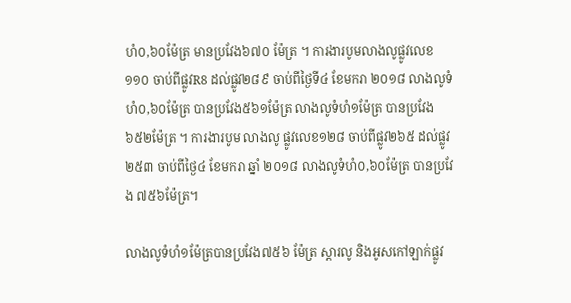ហំ០,៦០ម៉ែត្រ មានប្រវែង៦៧០ ម៉ែត្រ ។ ការងារបូមលាងលូផ្លូវលេខ១១០ ចាប់ពីផ្លូវR8 ដល់ផ្លូវ២៨៩ ចាប់ពីថ្ងៃទី៤ ខែមករា ២០១៨ លាងលូទំហំ០,៦០ម៉ែត្រ បានប្រវែង៥៦១ម៉ែត្រ លាងលូទំហំ១ម៉ែត្រ បានប្រវែង ៦៥២ម៉ែត្រ ។ ការងារបូម លាងលូ ផ្លូវលេខ១២៨ ចាប់ពីផ្លូវ២៦៥ ដល់ផ្លូវ២៥៣ ចាប់ពីថ្ងៃ៤ ខែមករា ឆ្នាំ ២០១៨ លាងលូទំហំ០,៦០ម៉ែត្រ បានប្រវែង ៧៥៦ម៉ែត្រ។

លាងលូទំហំ១ម៉ែត្របានប្រវែង៧៥៦ ម៉ែត្រ ស្ដារលូ និងអូសកៅឡាក់ផ្លូវ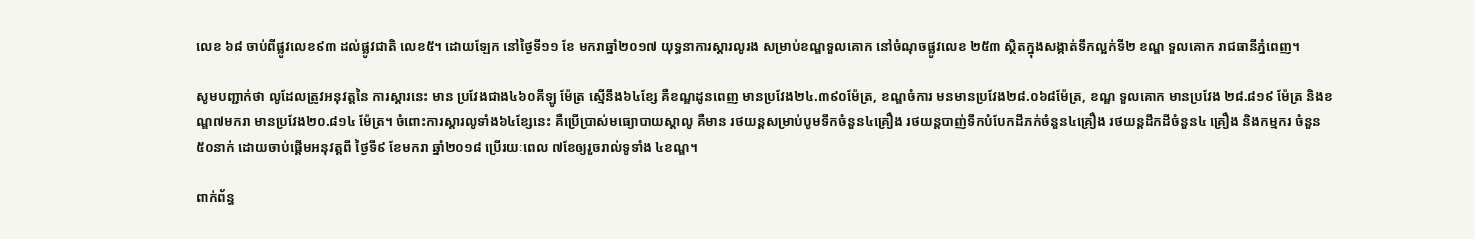លេខ ៦៨ ចាប់ពីផ្លូវលេខ៩៣ ដល់ផ្លូវជាតិ លេខ៥។ ដោយឡែក នៅថ្ងៃទី១១ ខែ មករាឆ្នាំ២០១៧ យុទ្ធនាការស្តារលូរង សម្រាប់ខណ្ឌទួលគោក នៅចំណុចផ្លូវលេខ ២៥៣ ស្ថិតក្នុងសង្កាត់ទឹកល្អក់ទី២ ខណ្ឌ ទួលគោក រាជធានីភ្នំពេញ។

សូមបញ្ជាក់ថា លូដែលត្រូវអនុវត្តនៃ ការស្តារនេះ មាន ប្រវែងជាង៤៦០គីឡូ ម៉ែត្រ ស្មើនឹង៦៤ខ្សែ គឺខណ្ឌដូនពេញ មានប្រវែង២៤.៣៩០ម៉ែត្រ, ខណ្ឌចំការ មនមានប្រវែង២៨.០៦៨ម៉ែត្រ, ខណ្ឌ ទួលគោក មានប្រវែង ២៨.៨១៩ ម៉ែត្រ និងខណ្ឌ៧មករា មានប្រវែង២០.៨១៤ ម៉ែត្រ។ ចំពោះការស្តារលូទាំង៦៤ខ្សែនេះ គឺប្រើប្រាស់មធ្យោបាយស្តាលូ គឺមាន រថយន្តសម្រាប់បូមទឹកចំនួន៤គ្រឿង រថយន្តបាញ់ទឹកបំបែកដីភក់ចំនួន៤គ្រឿង រថយន្តដឹកដីចំនួន៤ គ្រឿង និងកម្មករ ចំនួន៥០នាក់ ដោយចាប់ផ្តើមអនុវត្តពី ថ្ងៃទី៩ ខែមករា ឆ្នាំ២០១៨ ប្រើរយៈពេល ៧ខែឲ្យរួចរាល់ទូទាំង ៤ខណ្ឌ។

ពាក់ព័ន្ធ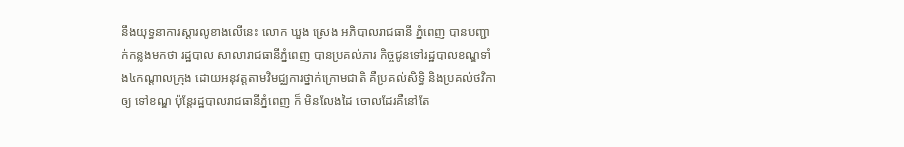នឹងយុទ្ធនាការស្តារលូខាងលើនេះ លោក ឃួង ស្រេង អភិបាលរាជធានី ភ្នំពេញ បានបញ្ជាក់កន្លងមកថា រដ្ឋបាល សាលារាជធានីភ្នំពេញ បានប្រគល់ភារ កិច្ចជូនទៅរដ្ឋបាលខណ្ឌទាំង៤កណ្តាលក្រុង ដោយអនុវត្តតាមវិមជ្ឈការថ្នាក់ក្រោមជាតិ គឺប្រគល់សិទ្ធិ និងប្រគល់ថវិកា ឲ្យ ទៅខណ្ឌ ប៉ុន្តែរដ្ឋបាលរាជធានីភ្នំពេញ ក៏ មិនលែងដៃ ចោលដែរគឺនៅតែ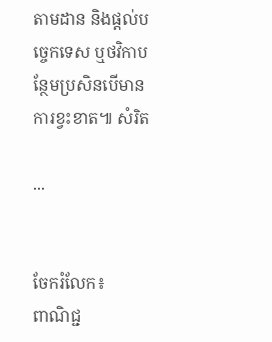តាមដាន និងផ្តល់បច្ចេកទេស ឬថវិកាបន្ថែមប្រសិនបើមានការខ្វះខាត៕ សំរិត

...


ចែករំលែក៖
ពាណិជ្ជ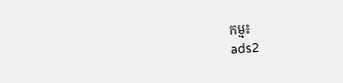កម្ម៖
ads2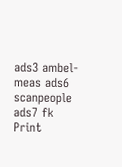ads3 ambel-meas ads6 scanpeople ads7 fk Print